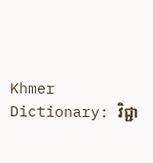Khmer Dictionary: វិជ្ជា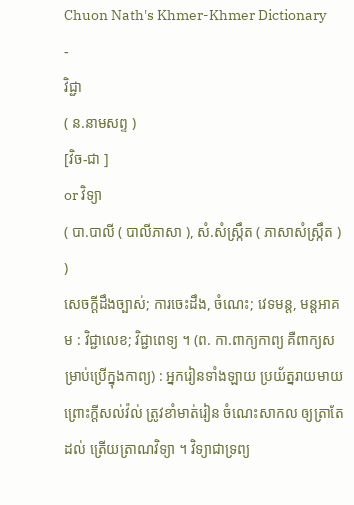Chuon Nath's Khmer-Khmer Dictionary
-
វិជ្ជា
( ន.នាមសព្ទ )
[វិច-ជា ]
or វិទ្យា
( បា.បាលី ( បាលីភាសា ), សំ.សំស្រ្កឹត ( ភាសាសំស្រ្កឹត ) )
សេចក្ដីដឹងច្បាស់; ការចេះដឹង, ចំណេះ; វេទមន្ត, មន្តអាគម : វិជ្ជាលេខ; វិជ្ជាពេទ្យ ។ (ព. កា.ពាក្យកាព្យ គឺពាក្យសម្រាប់ប្រើក្នុងកាព្យ) : អ្នករៀនទាំងឡាយ ប្រយ័ត្នរាយមាយ ព្រោះក្តីសល់វ៉ល់ ត្រូវខាំមាត់រៀន ចំណេះសាកល ឲ្យត្រាតែដល់ ត្រើយត្រាណវិទ្យា ។ វិទ្យាជាទ្រព្យ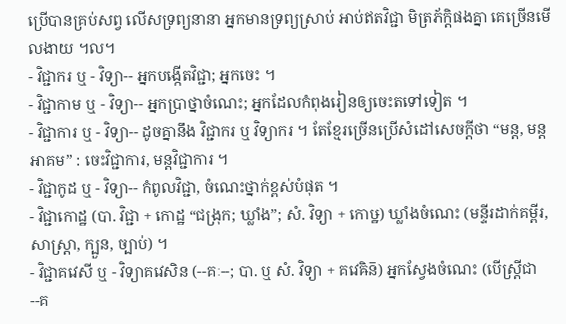ប្រើបានគ្រប់សព្វ លើសទ្រព្យនានា អ្នកមានទ្រព្យស្រាប់ អាប់ឥតវិជ្ជា មិត្រភ័ក្តិផងគ្នា គេច្រើនមើលងាយ ។ល។
- វិជ្ជាករ ឬ - វិទ្យា-- អ្នកបង្កើតវិជ្ជា; អ្នកចេះ ។
- វិជ្ជាកាម ឬ - វិទ្យា-- អ្នកប្រាថ្នាចំណេះ; អ្នកដែលកំពុងរៀនឲ្យចេះតទៅទៀត ។
- វិជ្ជាការ ឬ - វិទ្យា-- ដូចគ្នានឹង វិជ្ជាករ ឬ វិទ្យាករ ។ តែខ្មែរច្រើនប្រើសំដៅសេចក្ដីថា “មន្ត, មន្តអាគម” : ចេះវិជ្ជាការ, មន្តវិជ្ជាការ ។
- វិជ្ជាកូដ ឬ - វិទ្យា-- កំពូលវិជ្ជា, ចំណេះថ្នាក់ខ្ពស់បំផុត ។
- វិជ្ជាកោដ្ឋ (បា. វិជ្ជា + កោដ្ឋ “ជង្រុក; ឃ្លាំង”; សំ. វិទ្យា + កោឞ្ឋ) ឃ្លាំងចំណេះ (មន្ទីរដាក់គម្ពីរ, សាស្រ្តា, ក្បួន, ច្បាប់) ។
- វិជ្ជាគវេសី ឬ - វិទ្យាគវេសិន (--គៈ--; បា. ឬ សំ. វិទ្យា + គវេឝិន៑) អ្នកស្វែងចំណេះ (បើស្រ្តីជា --គ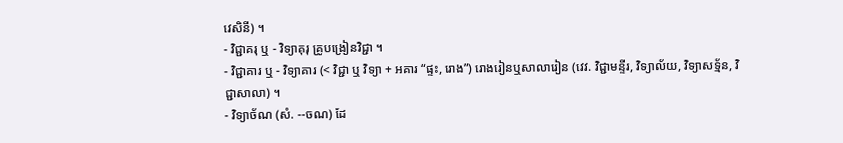វេសិនី) ។
- វិជ្ជាគរុ ឬ - វិទ្យាគុរុ គ្រូបង្រៀនវិជ្ជា ។
- វិជ្ជាគារ ឬ - វិទ្យាគារ (< វិជ្ជា ឬ វិទ្យា + អគារ “ផ្ទះ, រោង”) រោងរៀនឬសាលារៀន (វេវ. វិជ្ជាមន្ទីរ, វិទ្យាល័យ, វិទ្យាសទ្ម័ន, វិជ្ជាសាលា) ។
- វិទ្យាច័ណ (សំ. --ចណ) ដែ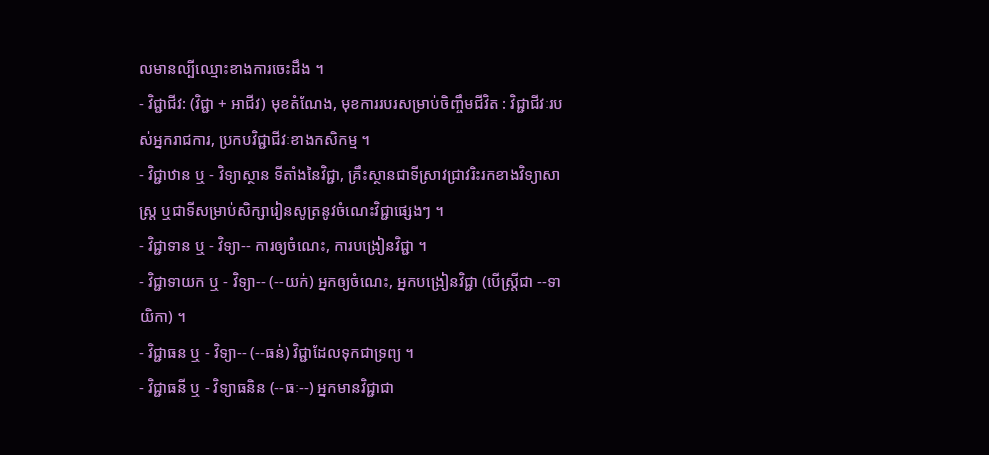លមានល្បីឈ្មោះខាងការចេះដឹង ។
- វិជ្ជាជីវ: (វិជ្ជា + អាជីវ) មុខតំណែង, មុខការរបរសម្រាប់ចិញ្ចឹមជីវិត : វិជ្ជាជីវៈរបស់អ្នករាជការ, ប្រកបវិជ្ជាជីវៈខាងកសិកម្ម ។
- វិជ្ជាឋាន ឬ - វិទ្យាស្ថាន ទីតាំងនៃវិជ្ជា, គ្រឹះស្ថានជាទីស្រាវជ្រាវរិះរកខាងវិទ្យាសាស្រ្ត ឬជាទីសម្រាប់សិក្សារៀនសូត្រនូវចំណេះវិជ្ជាផ្សេងៗ ។
- វិជ្ជាទាន ឬ - វិទ្យា-- ការឲ្យចំណេះ, ការបង្រៀនវិជ្ជា ។
- វិជ្ជាទាយក ឬ - វិទ្យា-- (--យក់) អ្នកឲ្យចំណេះ, អ្នកបង្រៀនវិជ្ជា (បើស្រ្តីជា --ទាយិកា) ។
- វិជ្ជាធន ឬ - វិទ្យា-- (--ធន់) វិជ្ជាដែលទុកជាទ្រព្យ ។
- វិជ្ជាធនី ឬ - វិទ្យាធនិន (--ធៈ--) អ្នកមានវិជ្ជាជា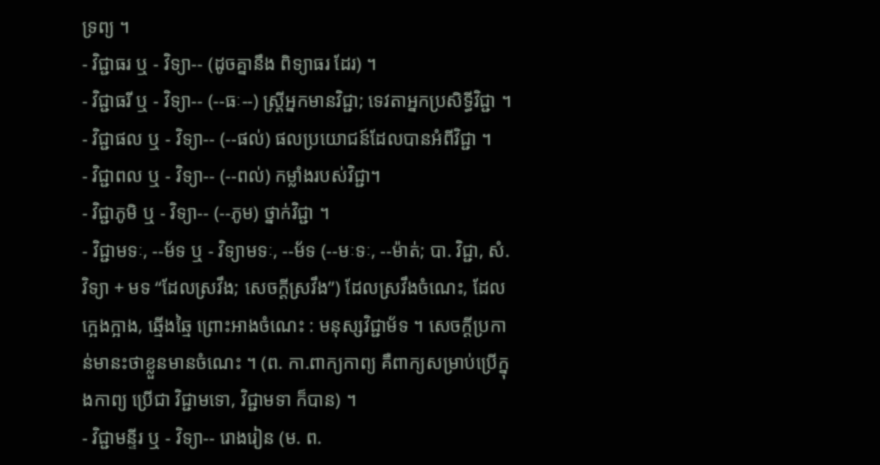ទ្រព្យ ។
- វិជ្ជាធរ ឬ - វិទ្យា-- (ដូចគ្នានឹង ពិទ្យាធរ ដែរ) ។
- វិជ្ជាធរី ឬ - វិទ្យា-- (--ធៈ--) ស្រ្តីអ្នកមានវិជ្ជា; ទេវតាអ្នកប្រសិទ្ធីវិជ្ជា ។
- វិជ្ជាផល ឬ - វិទ្យា-- (--ផល់) ផលប្រយោជន៍ដែលបានអំពីវិជ្ជា ។
- វិជ្ជាពល ឬ - វិទ្យា-- (--ពល់) កម្លាំងរបស់វិជ្ជា។
- វិជ្ជាភូមិ ឬ - វិទ្យា-- (--ភូម) ថ្នាក់វិជ្ជា ។
- វិជ្ជាមទៈ, --ម័ទ ឬ - វិទ្យាមទៈ, --ម័ទ (--មៈទៈ, --ម៉ាត់; បា. វិជ្ជា, សំ. វិទ្យា + មទ “ដែលស្រវឹង; សេចក្ដីស្រវឹង”) ដែលស្រវឹងចំណេះ, ដែលក្អេងក្អាង, ឆ្មើងឆ្មៃ ព្រោះអាងចំណេះ : មនុស្សវិជ្ជាម័ទ ។ សេចក្ដីប្រកាន់មានះថាខ្លួនមានចំណេះ ។ (ព. កា.ពាក្យកាព្យ គឺពាក្យសម្រាប់ប្រើក្នុងកាព្យ ប្រើជា វិជ្ជាមទោ, វិជ្ជាមទា ក៏បាន) ។
- វិជ្ជាមន្ទីរ ឬ - វិទ្យា-- រោងរៀន (ម. ព.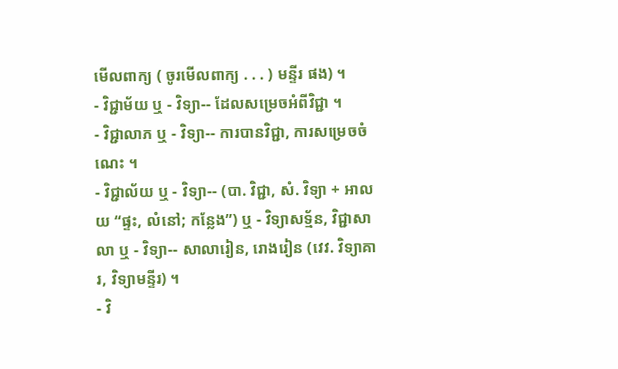មើលពាក្យ ( ចូរមើលពាក្យ . . . ) មន្ទីរ ផង) ។
- វិជ្ជាម័យ ឬ - វិទ្យា-- ដែលសម្រេចអំពីវិជ្ជា ។
- វិជ្ជាលាភ ឬ - វិទ្យា-- ការបានវិជ្ជា, ការសម្រេចចំណេះ ។
- វិជ្ជាល័យ ឬ - វិទ្យា-- (បា. វិជ្ជា, សំ. វិទ្យា + អាលយ “ផ្ទះ, លំនៅ; កន្លែង”) ឬ - វិទ្យាសទ្ម័ន, វិជ្ជាសាលា ឬ - វិទ្យា-- សាលារៀន, រោងរៀន (វេវ. វិទ្យាគារ, វិទ្យាមន្ទីរ) ។
- វិ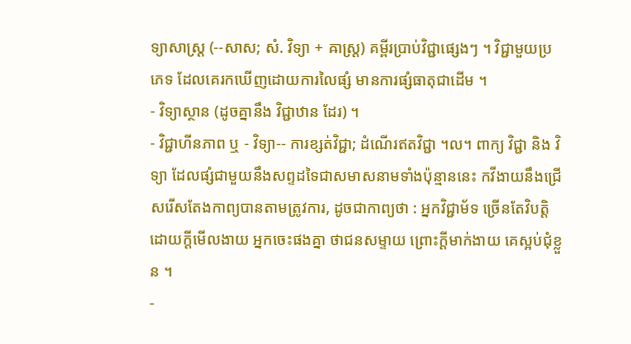ទ្យាសាស្ត្រ (--សាស; សំ. វិទ្យា + ឝាស្រ្ត) គម្ពីរប្រាប់វិជ្ជាផ្សេងៗ ។ វិជ្ជាមួយប្រភេទ ដែលគេរកឃើញដោយការលៃផ្សំ មានការផ្សំធាតុជាដើម ។
- វិទ្យាស្ថាន (ដូចគ្នានឹង វិជ្ជាឋាន ដែរ) ។
- វិជ្ជាហីនភាព ឬ - វិទ្យា-- ការខ្សត់វិជ្ជា; ដំណើរឥតវិជ្ជា ។ល។ ពាក្យ វិជ្ជា និង វិទ្យា ដែលផ្សំជាមួយនឹងសព្ទដទៃជាសមាសនាមទាំងប៉ុន្មាននេះ កវីងាយនឹងជ្រើសរើសតែងកាព្យបានតាមត្រូវការ, ដូចជាកាព្យថា : អ្នកវិជ្ជាម័ទ ច្រើនតែវិបត្តិ ដោយក្តីមើលងាយ អ្នកចេះផងគ្នា ថាជនសម្ទាយ ព្រោះក្តីមាក់ងាយ គេស្អប់ជុំខ្លួន ។
-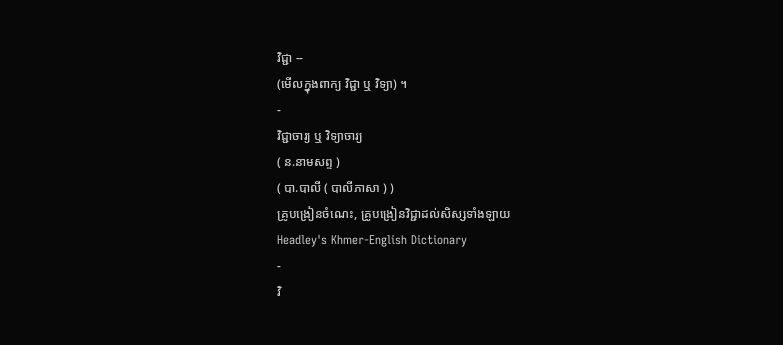វិជ្ជា --
(មើលក្នុងពាក្យ វិជ្ជា ឬ វិទ្យា) ។
-
វិជ្ជាចារ្យ ឬ វិទ្យាចារ្យ
( ន.នាមសព្ទ )
( បា.បាលី ( បាលីភាសា ) )
គ្រូបង្រៀនចំណេះ, គ្រូបង្រៀនវិជ្ជាដល់សិស្សទាំងឡាយ
Headley's Khmer-English Dictionary
-
វិ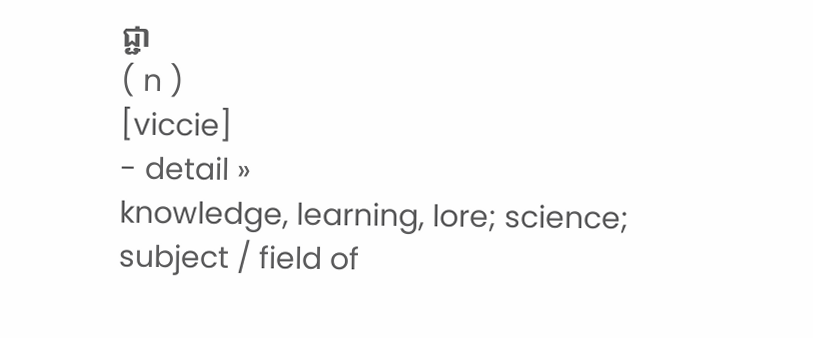ជ្ជា
( n )
[viccie]
- detail »
knowledge, learning, lore; science; subject / field of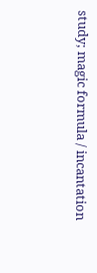study; magic formula / incantation